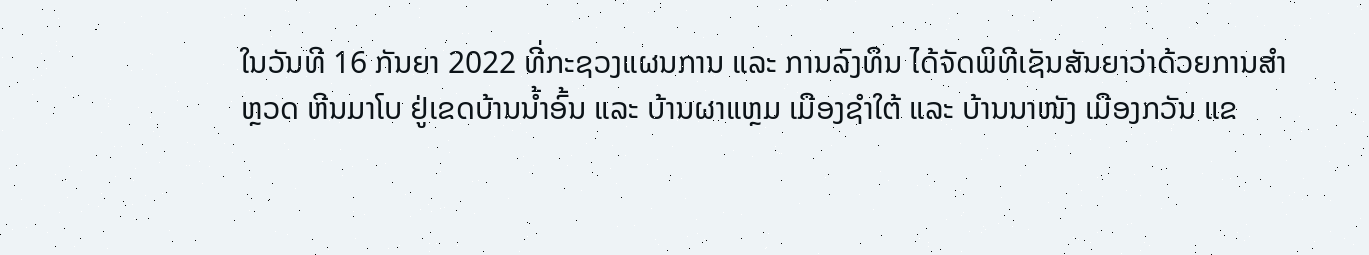ໃນວັນທີ 16 ກັນຍາ 2022 ທີ່ກະຊວງແຜນການ ແລະ ການລົງທຶນ ໄດ້ຈັດພິທີເຊັນສັນຍາວ່າດ້ວຍການສໍາ
ຫຼວດ ຫີນມາໂບ ຢູ່ເຂດບ້ານນໍ້າອົ້ນ ແລະ ບ້ານຜາແຫຼມ ເມືອງຊຳໃຕ້ ແລະ ບ້ານນາໜັງ ເມືອງກວັນ ແຂ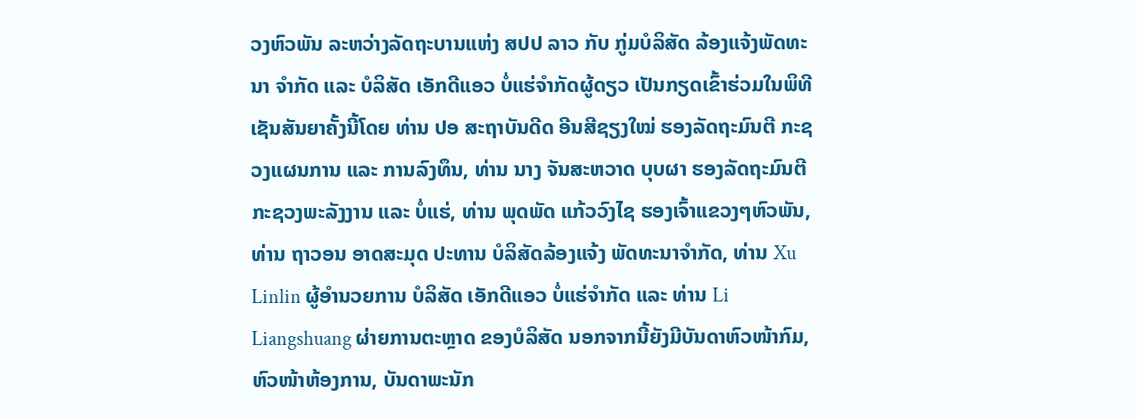ວງຫົວພັນ ລະຫວ່າງລັດຖະບານແຫ່ງ ສປປ ລາວ ກັບ ກູ່ມບໍລິສັດ ລ້ອງແຈ້ງພັດທະນາ ຈຳກັດ ແລະ ບໍລິສັດ ເອັກດີແອວ ບໍ່ແຮ່ຈຳກັດຜູ້ດຽວ ເປັນກຽດເຂົ້າຮ່ວມໃນພິທີເຊັນສັນຍາຄັ້ງນີ້ໂດຍ ທ່ານ ປອ ສະຖາບັນດີດ ອີນສີຊຽງໃໝ່ ຮອງລັດຖະມົນຕີ ກະຊວງແຜນການ ແລະ ການລົງທຶນ, ທ່ານ ນາງ ຈັນສະຫວາດ ບຸບຜາ ຮອງລັດຖະມົນຕີ ກະຊວງພະລັງງານ ແລະ ບໍ່ແຮ່, ທ່ານ ພຸດພັດ ແກ້ວວົງໄຊ ຮອງເຈົ້າແຂວງໆຫົວພັນ, ທ່ານ ຖາວອນ ອາດສະມຸດ ປະທານ ບໍລິສັດລ້ອງແຈ້ງ ພັດທະນາຈຳກັດ, ທ່ານ Xu Linlin ຜູ້ອຳນວຍການ ບໍລິສັດ ເອັກດີແອວ ບໍ່ແຮ່ຈຳກັດ ແລະ ທ່ານ Li Liangshuang ຜ່າຍການຕະຫຼາດ ຂອງບໍລິສັດ ນອກຈາກນີ້ຍັງມີບັນດາຫົວໜ້າກົມ, ຫົວໜ້າຫ້ອງການ, ບັນດາພະນັກ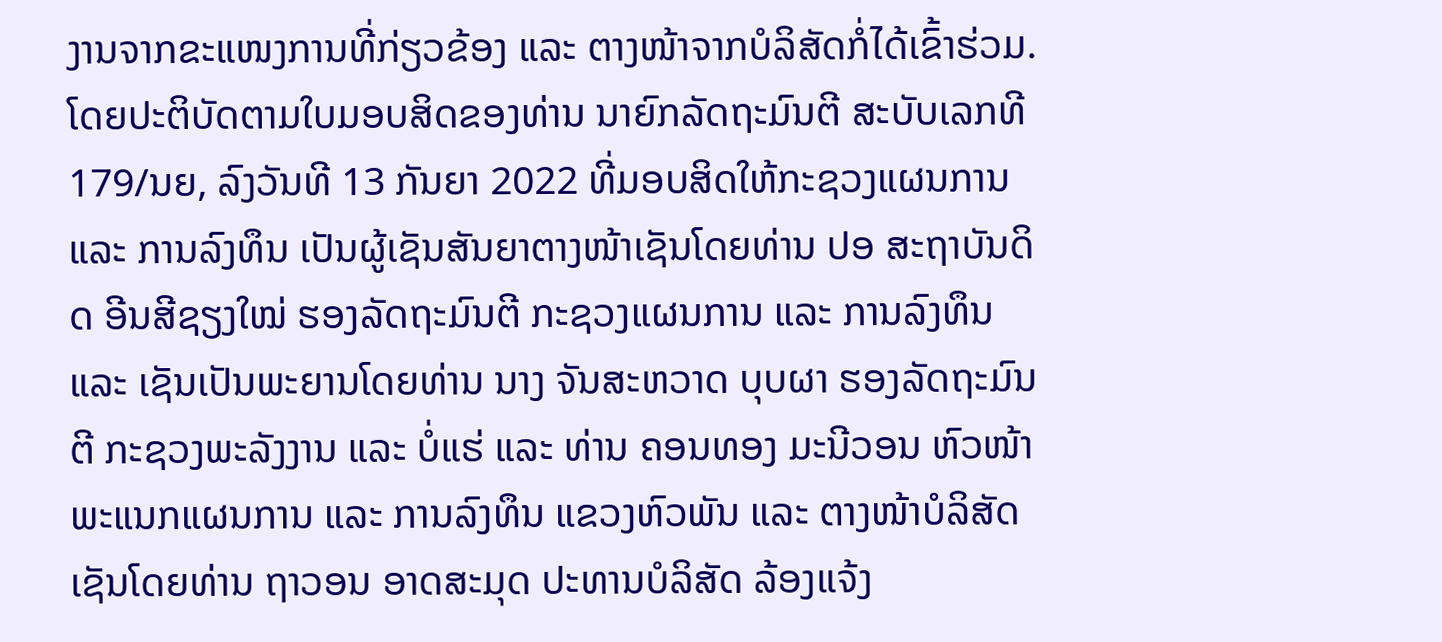ງານຈາກຂະແໜງການທີ່ກ່ຽວຂ້ອງ ແລະ ຕາງໜ້າຈາກບໍລິສັດກໍ່ໄດ້ເຂົ້າຮ່ວມ.
ໂດຍປະຕິບັດຕາມໃບມອບສິດຂອງທ່ານ ນາຍົກລັດຖະມົນຕີ ສະບັບເລກທີ 179/ນຍ, ລົງວັນທີ 13 ກັນຍາ 2022 ທີ່ມອບສິດໃຫ້ກະຊວງແຜນການ ແລະ ການລົງທຶນ ເປັນຜູ້ເຊັນສັນຍາຕາງໜ້າເຊັນໂດຍທ່ານ ປອ ສະຖາບັນດິດ ອີນສີຊຽງໃໝ່ ຮອງລັດຖະມົນຕີ ກະຊວງແຜນການ ແລະ ການລົງທຶນ ແລະ ເຊັນເປັນພະຍານໂດຍທ່ານ ນາງ ຈັນສະຫວາດ ບຸບຜາ ຮອງລັດຖະມົນຕີ ກະຊວງພະລັງງານ ແລະ ບໍ່ແຮ່ ແລະ ທ່ານ ຄອນທອງ ມະນີວອນ ຫົວໜ້າພະແນກແຜນການ ແລະ ການລົງທຶນ ແຂວງຫົວພັນ ແລະ ຕາງໜ້າບໍລິສັດເຊັນໂດຍທ່ານ ຖາວອນ ອາດສະມຸດ ປະທານບໍລິສັດ ລ້ອງແຈ້ງ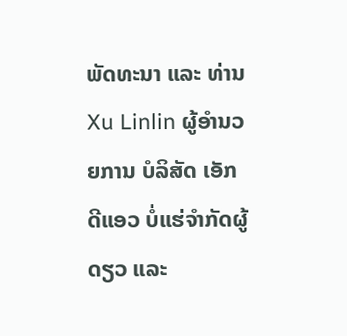ພັດທະນາ ແລະ ທ່ານ Xu Linlin ຜູ້ອຳນວຍການ ບໍລິສັດ ເອັກດີແອວ ບໍ່ແຮ່ຈຳກັດຜູ້ດຽວ ແລະ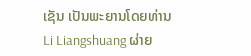ເຊັນ ເປັນພະຍານໂດຍທ່ານ Li Liangshuang ຜ່າຍ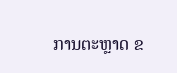ການຕະຫຼາດ ຂ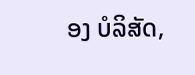ອງ ບໍລິສັດ,